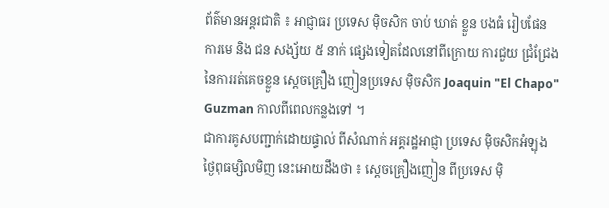ព័ត៌មានអន្តរជាតិ ៖ អាជ្ញាធរ ប្រទេស ម៉ិចសិក ចាប់ ឃាត់ ខ្លួន បងធំ រៀបផែន ការមេ និង ជន សង្ស័យ ៥ នាក់ ផ្សេងទៀតដែលនៅពីក្រោយ ការជួយ ជ្រំជ្រែង នៃការរត់គេចខ្លួន ស្តេចគ្រឿង ញៀនប្រទេស ម៉ិចសិក Joaquin "El Chapo" Guzman កាលពីពេលកន្លងទៅ ។
ជាការគូសបញ្ជាក់ដោយផ្ទាល់ ពីសំណាក់ អគ្គរដ្ឋអាជ្ញា ប្រទេស ម៉ិចសិកអំឡុងថ្ងៃពុធម្សិលមិញ នេះអោយដឹងថា ៖ ស្តេចគ្រឿងញៀន ពីប្រទេស ម៉ិ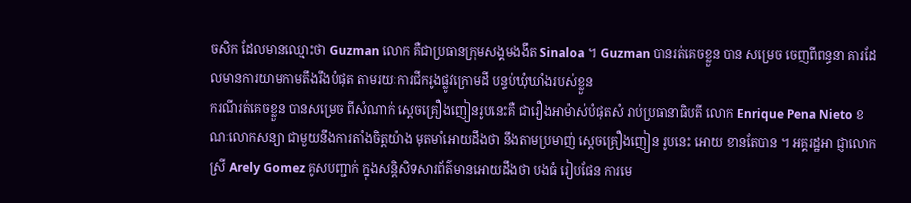ចសិក ដែលមានឈ្មោះថា Guzman លោក គឺជាប្រធានក្រុមសង្គមងងឹត Sinaloa ។ Guzman បានរត់គេចខ្លួន បាន សម្រេច ចេញពីពន្ធនា គារដែលមានការយាមកាមតឹងរឹងបំផុត តាមរយៈការជីករូងផ្លូវក្រោមដី បន្ទប់ឃុំឃាំងរបស់ខ្លួន
ករណីរត់គេចខ្លួន បានសម្រេច ពីសំណាក់ ស្តេចគ្រឿងញៀនរូបនេះគឺ ជារឿងអាម៉ាស់បំផុតសំ រាប់ប្រធានាធិបតី លោក Enrique Pena Nieto ខណៈលោកសន្យា ជាមួយនឹងការតាំងចិត្តយ៉ាង មុតមាំអោយដឹងថា នឹងតាមប្រមាញ់ ស្តេចគ្រឿងញៀន រូបនេះ អោយ ខានតែបាន ។ អគ្គរដ្ឋអា ជ្ញាលោកស្រី Arely Gomez គូសបញ្ជាក់ ក្នុងសន្តិសិទសារព័ត៌មានអោយដឹងថា បងធំ រៀបផែន ការមេ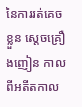នៃការរត់គេចខ្លួន ស្តេចគ្រឿងញៀន កាលពីអតីតកាល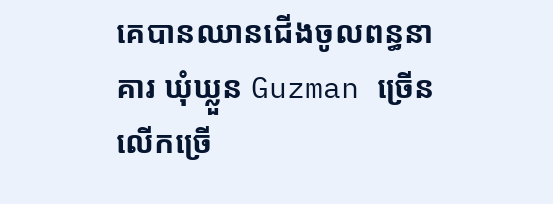គេបានឈានជើងចូលពន្ធនាគារ ឃុំឃ្លួន Guzman ច្រើនលើកច្រើ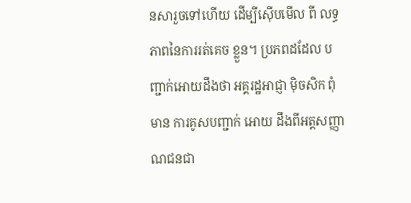នសារួចទៅហើយ ដើម្បីស៊ើបមើល ពី លទ្ធភាពនៃការរត់គេច ខ្លួន។ ប្រភពដដែល បញ្ជាក់អោយដឹងថា អគ្គរដ្ឋអាជ្ញា ម៉ិចសិក ពុំ មាន ការគូសបញ្ជាក់ អោយ ដឹងពីអត្តសញ្ញាណជនជា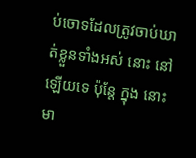ប់ចោទដែលត្រូវចាប់ឃាត់ខ្លួនទាំងអស់ នោះ នៅឡើយទេ ប៉ុន្តែ ក្នុង នោះមា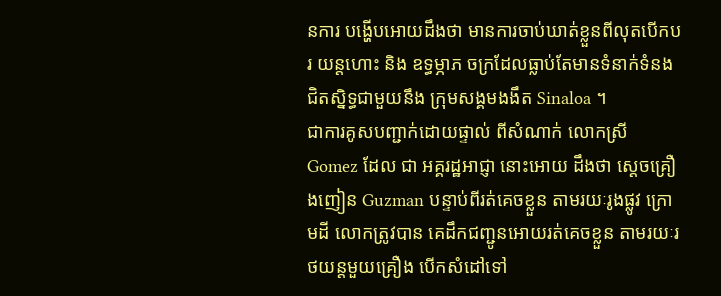នការ បង្ហើបអោយដឹងថា មានការចាប់ឃាត់ខ្លួនពីលុតបើកបរ យន្តហោះ និង ឧទ្ធម្ភាភ ចក្រដែលធ្លាប់តែមានទំនាក់ទំនងជិតស្និទ្ធជាមួយនឹង ក្រុមសង្គមងងឹត Sinaloa ។
ជាការគូសបញ្ជាក់ដោយផ្ទាល់ ពីសំណាក់ លោកស្រី Gomez ដែល ជា អគ្គរដ្ឋអាជ្ញា នោះអោយ ដឹងថា ស្តេចគ្រឿងញៀន Guzman បន្ទាប់ពីរត់គេចខ្លួន តាមរយៈរូងផ្លូវ ក្រោមដី លោកត្រូវបាន គេដឹកជញ្ជូនអោយរត់គេចខ្លួន តាមរយៈរថយន្តមួយគ្រឿង បើកសំដៅទៅ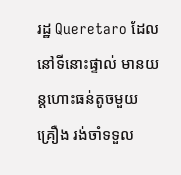រដ្ឋ Queretaro ដែល នៅទីនោះផ្ទាល់ មានយន្តហោះធន់តូចមួយគ្រឿង រង់ចាំទទួល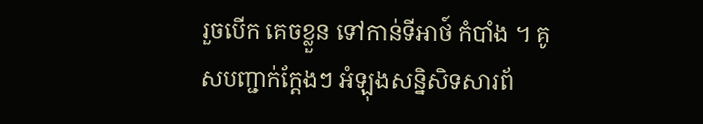រួចបើក គេចខ្លួន ទៅកាន់ទីអាថ៍ កំបាំង ។ គូសបញ្ជាក់ក្តែងៗ អំឡុងសន្និសិទសារព័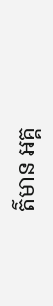ត៌មាន អគ្គ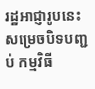រដ្ឋអាជ្ញារូបនេះសម្រេចបិទបញ្ជប់ កម្មវិធី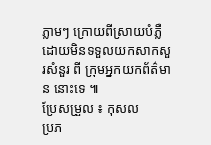ភ្លាមៗ ក្រោយពីស្រាយបំភ្លឺ ដោយមិនទទួលយកសាកសួរសំនួរ ពី ក្រុមអ្នកយកព័ត៌មាន នោះទេ ៕
ប្រែសម្រួល ៖ កុសល
ប្រភ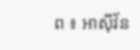ព ៖ អាស៊ីវ័ន